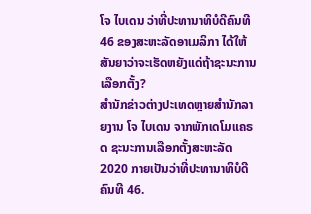ໂຈ ໄບເດນ ວ່າທີ່ປະທານາທິບໍດີຄົນທີ 46 ຂອງສະຫະລັດອາເມລິກາ ໄດ້ໃຫ້ສັນຍາວ່າຈະເຮັດຫຍັງແດ່ຖ້າຊະນະການເລືອກຕັ້ງ?
ສຳນັກຂ່າວຕ່າງປະເທດຫຼາຍສຳນັກລາຍງານ ໂຈ ໄບເດນ ຈາກພັກເດໂມແຄຣດ ຊະນະການເລືອກຕັ້ງສະຫະລັດ 2020 ກາຍເປັນວ່າທີ່ປະທານາທິບໍດີຄົນທີ 46.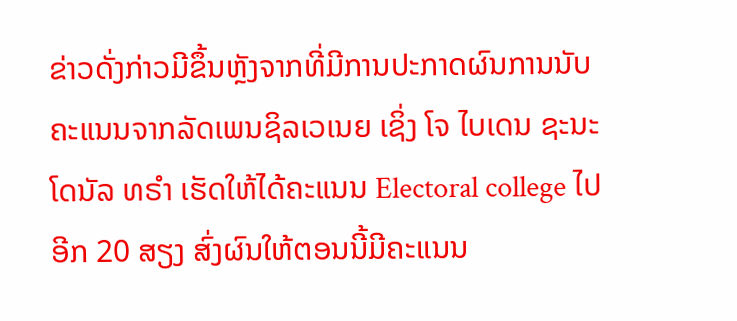ຂ່າວດັ່ງກ່າວມີຂຶ້ນຫຼັງຈາກທີ່ມີການປະກາດຜົນການນັບຄະແນນຈາກລັດເພນຊິລເວເນຍ ເຊິ່ງ ໂຈ ໄບເດນ ຊະນະ ໂດນັລ ທຣຳ ເຮັດໃຫ້ໄດ້ຄະແນນ Electoral college ໄປອີກ 20 ສຽງ ສົ່ງຜົນໃຫ້ຕອນນີ້ມີຄະແນນ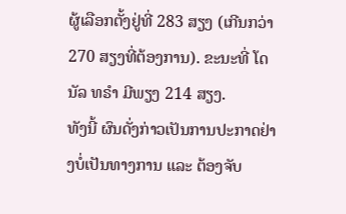ຜູ້ເລືອກຕັ້ງຢູ່ທີ່ 283 ສຽງ (ເກີນກວ່າ 270 ສຽງທີ່ຕ້ອງການ). ຂະນະທີ່ ໂດນັລ ທຣຳ ມີພຽງ 214 ສຽງ.
ທັງນີ້ ຜົນດັ່ງກ່າວເປັນການປະກາດຢ່າງບໍ່ເປັນທາງການ ແລະ ຕ້ອງຈັບ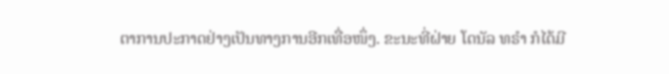ຕາການປະກາດຢ່າງເປັນທາງການອີກເທື່ອໜຶ່ງ. ຂະນະທີ່ຝ່າຍ ໂດນັລ ທຣຳ ກໍໄດ້ມີ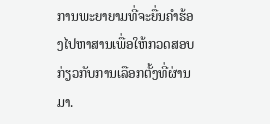ການພະຍາຍາມທີ່ຈະຍື່ນຄຳຮ້ອງໄປຫາສານເພື່ອໃຫ້ກວດສອບກ່ຽວກັບການເລືອກຕັ້ງທີ່ຜ່ານມາ.